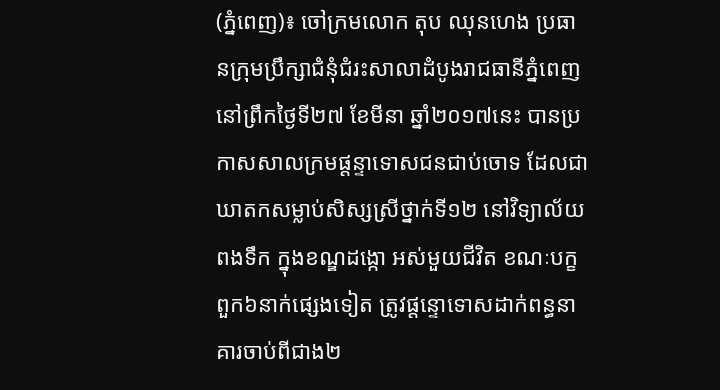(ភ្នំពេញ)៖ ចៅក្រមលោក តុប ឈុនហេង ប្រធានក្រុមប្រឹក្សាជំនុំជំរះសាលាដំបូងរាជធានីភ្នំពេញ នៅព្រឹកថ្ងៃទី២៧ ខែមីនា ឆ្នាំ២០១៧នេះ បានប្រកាសសាលក្រមផ្តន្ទាទោសជនជាប់ចោទ ដែលជាឃាតកសម្លាប់សិស្សស្រីថ្នាក់ទី១២ នៅវិទ្យាល័យពងទឹក ក្នុងខណ្ឌដង្កោ អស់មួយជីវិត ខណៈបក្ខពួក៦នាក់ផ្សេងទៀត ត្រូវផ្តន្ទោទោសដាក់ពន្ធនាគារចាប់ពីជាង២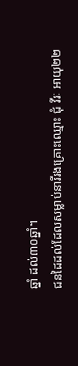ឆ្នាំ ដល់៣០ឆ្នាំ។
ជនដៃដល់ដែលសម្លាប់នារីរងគ្រោះឈ្មោះ ជុំ វីរៈ អាយុ២២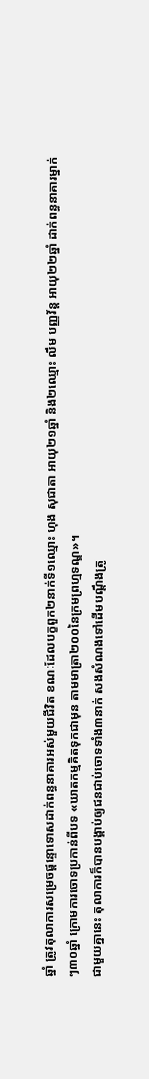ឆ្នាំ ត្រូវតុលាការសម្រេចផ្តន្ទោទោសដាក់ពន្ធនាគារអស់មួយជីវិត ខណៈដែលបក្ខពួក២នាក់ទី១ឈ្មោះ ហុង សុជាតា អាយុ២១ឆ្នាំ និង២ឈ្មោះ លឹម បញ្ញវ័ន្ត អាយុ២២ឆ្នាំ ដាក់ពន្ធនាគារម្នាក់ៗ៣០ឆ្នាំ ក្រោមការចោទប្រកាន់ពីបទ «ឃាតកម្មគិតទុកជាមុន តាមមាត្រា២០០នៃក្រមព្រហ្មទណ្ឌ»។
ជាមួយគ្នានេះ តុលាការក៏បានបង្គាប់ឲ្យជនជាប់ចោទទាំង៣នាក់ សងសំណងទៅដើមបណ្តឹងត្រូ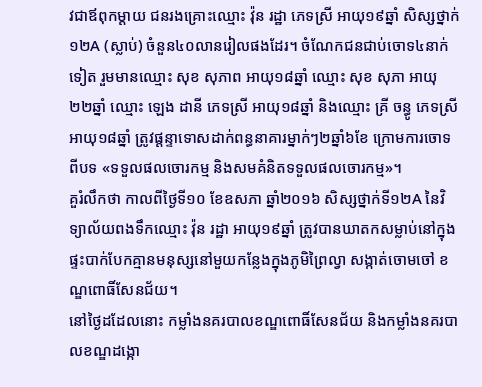វជាឪពុកម្តាយ ជនរងគ្រោះឈ្មោះ វ៉ុន រដ្ឋា ភេទស្រី អាយុ១៩ឆ្នាំ សិស្សថ្នាក់១២A (ស្លាប់) ចំនួន៤០លានរៀលផងដែរ។ ចំណែកជនជាប់ចោទ៤នាក់ទៀត រួមមានឈ្មោះ សុខ សុភាព អាយុ១៨ឆ្នាំ ឈ្មោះ សុខ សុភា អាយុ២២ឆ្នាំ ឈ្មោះ ឡេង ដានី ភេទស្រី អាយុ១៨ឆ្នាំ និងឈ្មោះ គ្រី ចន្ធូ ភេទស្រី អាយុ១៨ឆ្នាំ ត្រូវផ្តន្ទាទោសដាក់ពន្ធនាគារម្នាក់ៗ២ឆ្នាំ៦ខែ ក្រោមការចោទពីបទ «ទទួលផលចោរកម្ម និងសមគំនិតទទួលផលចោរកម្ម»។
គួរំលឹកថា កាលពីថ្ងៃទី១០ ខែឧសភា ឆ្នាំ២០១៦ សិស្សថ្នាក់ទី១២A នៃវិទ្យាល័យពងទឹកឈ្មោះ វ៉ុន រដ្ឋា អាយុ១៩ឆ្នាំ ត្រូវបានឃាតកសម្លាប់នៅក្នុងផ្ទះបាក់បែកគ្មានមនុស្សនៅមួយកន្លែងក្នុងភូមិព្រៃល្វា សង្កាត់ចោមចៅ ខណ្ឌពោធិ៍សែនជ័យ។
នៅថ្ងៃដដែលនោះ កម្លាំងនគរបាលខណ្ឌពោធិ៍សែនជ័យ និងកម្លាំងនគរបាលខណ្ឌដង្កោ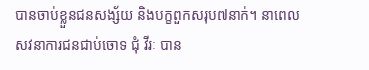បានចាប់ខ្លួនជនសង្ស័យ និងបក្ខពួកសរុប៧នាក់។ នាពេលសវនាការជនជាប់ចោទ ជុំ វីរៈ បាន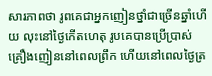សារភាពថា រូពគេជាអ្នកញៀនថ្នាំជាច្រើនឆ្នាំហើយ លុះនៅថ្ងៃកើតហេតុ រូបគេបានប្រើប្រាស់គ្រឿងញៀននៅពេលព្រឹក ហើយនៅពេលថ្ងៃត្រ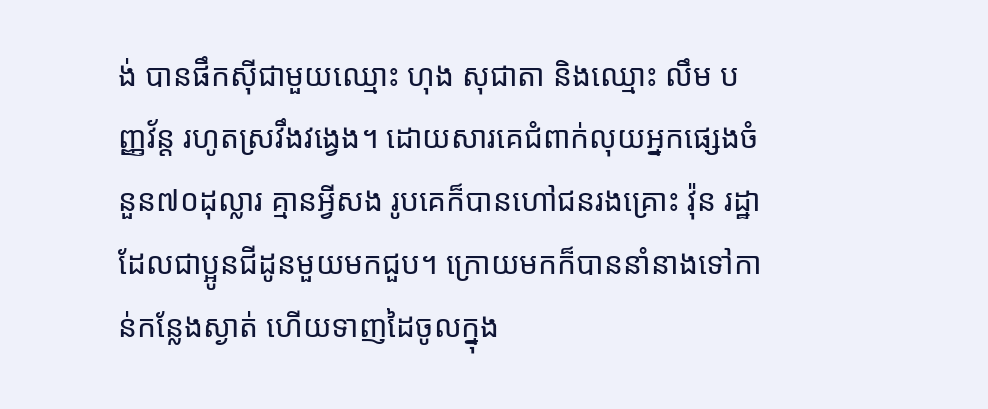ង់ បានផឹកស៊ីជាមួយឈ្មោះ ហុង សុជាតា និងឈ្មោះ លឹម បញ្ញវ័ន្ត រហូតស្រវឹងវង្វេង។ ដោយសារគេជំពាក់លុយអ្នកផ្សេងចំនួន៧០ដុល្លារ គ្មានអ្វីសង រូបគេក៏បានហៅជនរងគ្រោះ វ៉ុន រដ្ឋា ដែលជាប្អូនជីដូនមួយមកជួប។ ក្រោយមកក៏បាននាំនាងទៅកាន់កន្លែងស្ងាត់ ហើយទាញដៃចូលក្នុង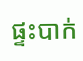ផ្ទះបាក់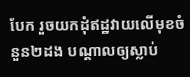បែក រួចយកដុំឥដ្ឋវាយលើមុខចំនួន២ដង បណ្តាលឲ្យស្លាប់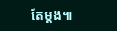តែម្តង៕